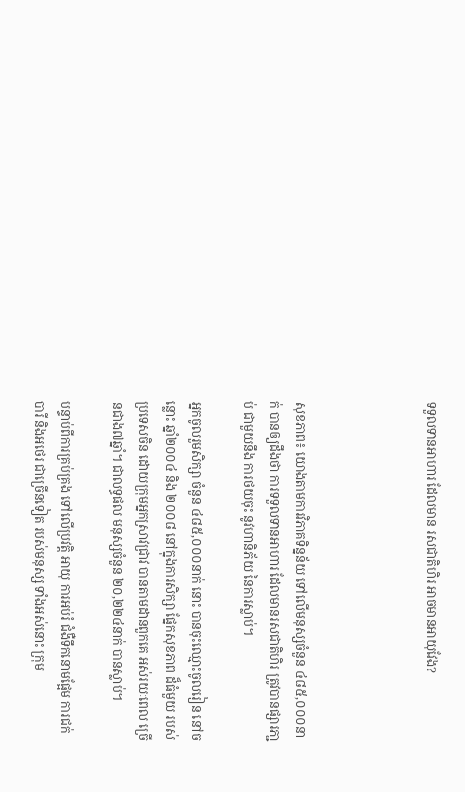ទទួលទានអាហារ ដែលមាន រសជាតិហិរ អាចមានអាយុវែង?




សុខភាព៖ យោងតាមការវិភាគទិន្នន័យ ទៅលើមនុស្សចំនួន ៤៨៥,០០០នាក់ បានឲ្យដឹងថា ការទទួលទានអាហារ ដែលមានរសជាតិហិរ ត្រូវបានផ្សារភា្ជប់ ជាមួយនឹង ការថយចុះ នូវហានិភ័យ នៃការស្លាប់។

អ្នកចូលរួមសិក្សា ចំនួន ៤៨៥,០០០នាក់ នោះ បានចុះឈ្មោះចូលរៀន នៅចន្លោះ ឆ្នាំ២០០៤ និង ២០០៨ នៅក្នុងការសិក្សា ផ្នែកសុខភាព ដ៏ធំមួយ របស់ប្រទេសចិន ដោយក្រុមអ្នកស្រាវជ្រាវ បានតាមដានពួកគេ អស់រយៈពេល ច្រើនជាង៧ឆ្នាំ។ ជាលទ្ធផល មនុស្សចំនួន ២០,២២៤នាក់ បានស្លាប់។

បន្ទាប់ពីការគ្រប់គ្រង ទៅលើប្រវត្តិ អាយុ ការអប់រំ ជំងឺទឹកនោមផ្អែម ការជក់បារី និងអថេរ ជាច្រើនទៀត របស់មនុស្ស ទាំងអស់នោះ ក្រុម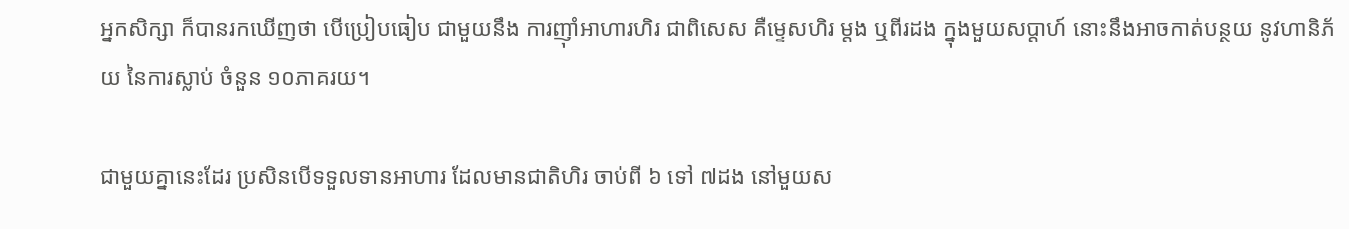អ្នកសិក្សា ក៏បានរកឃើញថា បើប្រៀបធៀប ជាមួយនឹង ការញ៉ាំអាហារហិរ ជាពិសេស គឺម្ទេសហិរ ម្តង ឬពីរដង ក្នុងមួយសប្តាហ៍ នោះនឹងអាចកាត់បន្ថយ នូវហានិភ័យ នៃការស្លាប់ ចំនួន ១០ភាគរយ។

ជាមួយគ្នានេះដែរ ប្រសិនបើទទួលទានអាហារ ដែលមានជាតិហិរ ចាប់ពី ៦ ទៅ ៧ដង នៅមួយស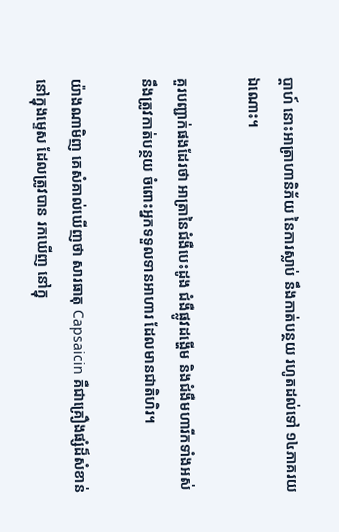ប្តាហ៍ នោះអាត្រាហានិភ័យ នៃការស្លាប់ នឹងកាត់បន្ថយ រហូតដល់ទៅ ១៤ភាគរយឯណោះ។

គួរបញ្ជាក់ផងដែរថា អាត្រានៃជំងឺបេះដូង ជំងឺផ្លូវដង្ហើម និងជំងឺមហារីកទាំងអស់ នឹងត្រូវកាត់បន្ថយ ចំពោះអ្នកទទួលទានអាហារ ដែលមានជាតិហិរ។

យ៉ាងណាមិញ គេសំគាល់ឃើញថា សារធាតុ Capsaicin គឺជាគ្រឿងផ្សំដ៏សំខាន់ នៅក្នុងម្ទេស ដែលត្រូវបាន រកឃើញ នៅក្នុ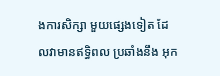ងការសិក្សា មួយផ្សេងទៀត ដែលវាមានឥទ្ធិពល ប្រឆាំងនឹង អុក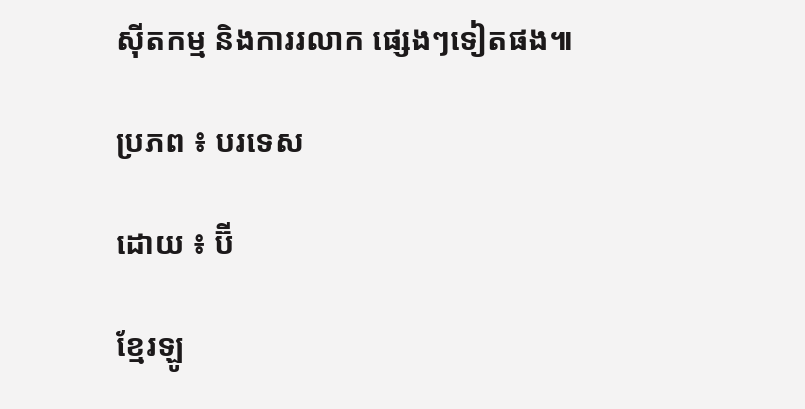ស៊ីតកម្ម និងការរលាក ផ្សេងៗទៀតផង៕

ប្រភព ៖ បរទេស

ដោយ ៖ ប៊ី

ខ្មែរឡូ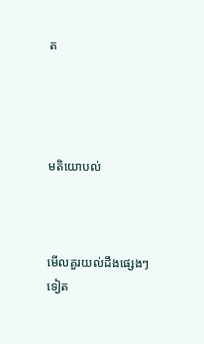ត




មតិយោបល់



មើលគួរយល់ដឹងផ្សេងៗទៀត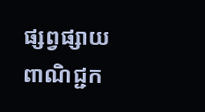ផ្សព្វផ្សាយពាណិជ្ជក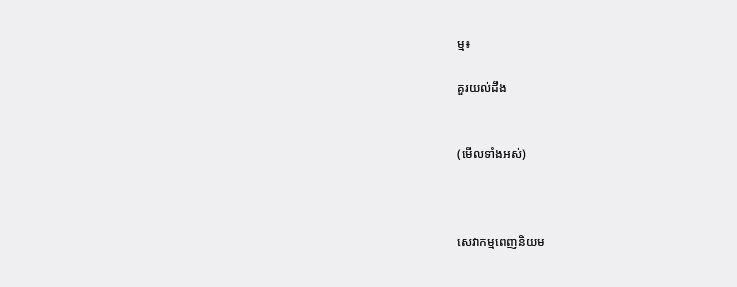ម្ម៖

គួរយល់ដឹង


(មើលទាំងអស់)



សេវាកម្មពេញនិយម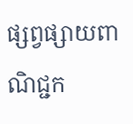ផ្សព្វផ្សាយពាណិជ្ជក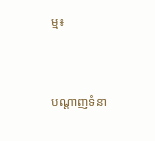ម្ម៖


បណ្តាញទំនា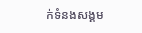ក់ទំនងសង្គម